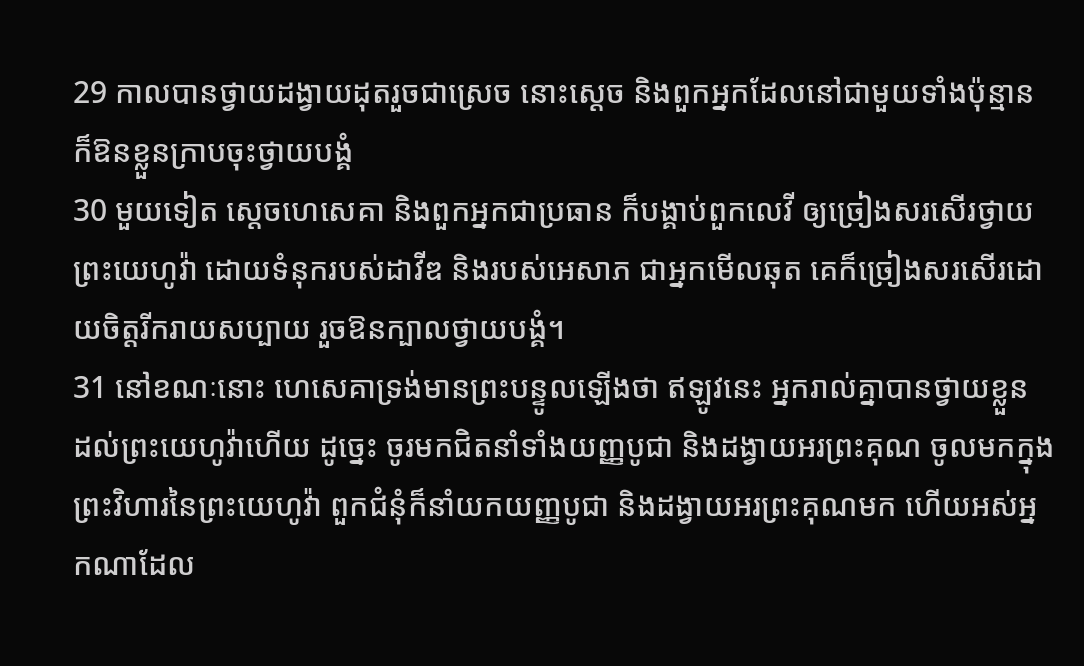29 កាលបានថ្វាយដង្វាយដុតរួចជាស្រេច នោះស្តេច និងពួកអ្នកដែលនៅជាមួយទាំងប៉ុន្មាន ក៏ឱនខ្លួនក្រាបចុះថ្វាយបង្គំ
30 មួយទៀត ស្តេចហេសេគា និងពួកអ្នកជាប្រធាន ក៏បង្គាប់ពួកលេវី ឲ្យច្រៀងសរសើរថ្វាយព្រះយេហូវ៉ា ដោយទំនុករបស់ដាវីឌ និងរបស់អេសាភ ជាអ្នកមើលឆុត គេក៏ច្រៀងសរសើរដោយចិត្តរីករាយសប្បាយ រួចឱនក្បាលថ្វាយបង្គំ។
31 នៅខណៈនោះ ហេសេគាទ្រង់មានព្រះបន្ទូលឡើងថា ឥឡូវនេះ អ្នករាល់គ្នាបានថ្វាយខ្លួន ដល់ព្រះយេហូវ៉ាហើយ ដូច្នេះ ចូរមកជិតនាំទាំងយញ្ញបូជា និងដង្វាយអរព្រះគុណ ចូលមកក្នុងព្រះវិហារនៃព្រះយេហូវ៉ា ពួកជំនុំក៏នាំយកយញ្ញបូជា និងដង្វាយអរព្រះគុណមក ហើយអស់អ្នកណាដែល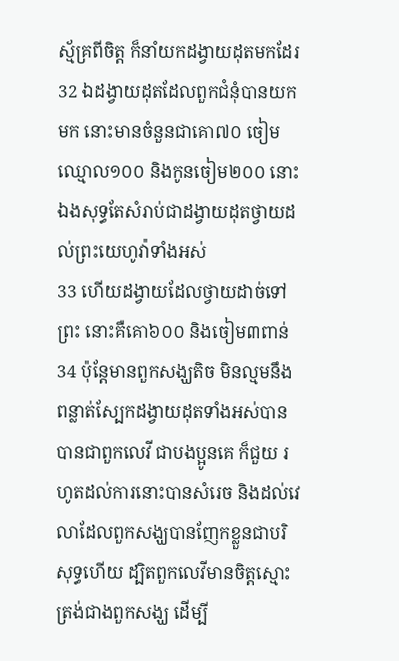ស្ម័គ្រពីចិត្ត ក៏នាំយកដង្វាយដុតមកដែរ
32 ឯដង្វាយដុតដែលពួកជំនុំបានយកមក នោះមានចំនួនជាគោ៧០ ចៀមឈ្មោល១០០ និងកូនចៀម២០០ នោះឯងសុទ្ធតែសំរាប់ជាដង្វាយដុតថ្វាយដល់ព្រះយេហូវ៉ាទាំងអស់
33 ហើយដង្វាយដែលថ្វាយដាច់ទៅព្រះ នោះគឺគោ៦០០ និងចៀម៣ពាន់
34 ប៉ុន្តែមានពួកសង្ឃតិច មិនល្មមនឹងពន្លាត់ស្បែកដង្វាយដុតទាំងអស់បាន បានជាពួកលេវី ជាបងប្អូនគេ ក៏ជួយ រហូតដល់ការនោះបានសំរេច និងដល់វេលាដែលពួកសង្ឃបានញែកខ្លួនជាបរិសុទ្ធហើយ ដ្បិតពួកលេវីមានចិត្តស្មោះត្រង់ជាងពួកសង្ឃ ដើម្បី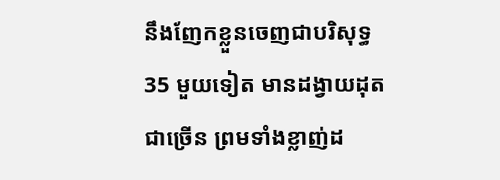នឹងញែកខ្លួនចេញជាបរិសុទ្ធ
35 មួយទៀត មានដង្វាយដុតជាច្រើន ព្រមទាំងខ្លាញ់ដ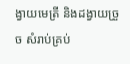ង្វាយមេត្រី និងដង្វាយច្រួច សំរាប់គ្រប់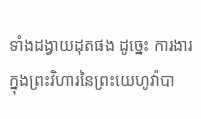ទាំងដង្វាយដុតផង ដូច្នេះ ការងារក្នុងព្រះវិហារនៃព្រះយេហូវ៉ាបា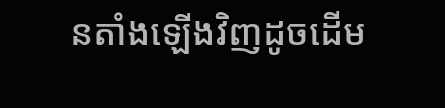នតាំងឡើងវិញដូចដើម